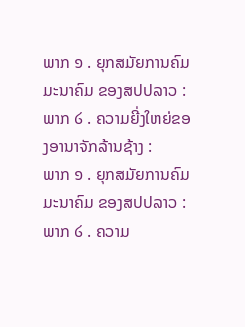ພາກ ໑ . ຍຸກສມັຍການຄົມມະນາຄົມ ຂອງສປປລາວ :
ພາກ ໒ . ຄວາມຍີ່ງໃຫຍ່ຂອງອານາຈັກລ້ານຊ້າງ :
ພາກ ໑ . ຍຸກສມັຍການຄົມມະນາຄົມ ຂອງສປປລາວ :
ພາກ ໒ . ຄວາມ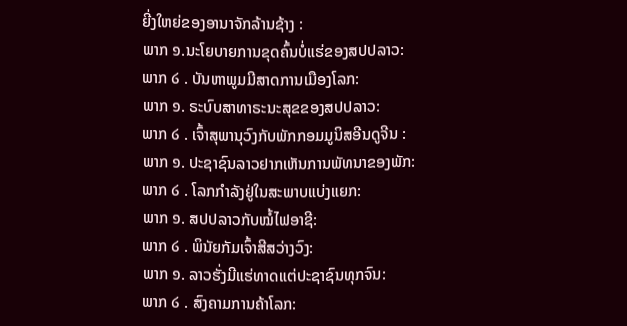ຍີ່ງໃຫຍ່ຂອງອານາຈັກລ້ານຊ້າງ :
ພາກ ໑.ນະໂຍບາຍການຂຸດຄົ້ນບໍ່ແຮ່ຂອງສປປລາວ:
ພາກ ໒ . ບັນຫາພູມມີສາດການເມືອງໂລກ:
ພາກ ໑. ຣະບົບສາທາຣະນະສຸຂຂອງສປປລາວ:
ພາກ ໒ . ເຈົ້າສຸພານຸວົງກັບພັກກອມມູນິສອີນດູຈີນ :
ພາກ ໑. ປະຊາຊົນລາວຢາກເຫັນການພັທນາຂອງພັກ:
ພາກ ໒ . ໂລກກຳລັງຢູ່ໃນສະພາບແບ່ງແຍກ:
ພາກ ໑. ສປປລາວກັບໝໍ້ໄຟອາຊີ:
ພາກ ໒ . ພິນັຍກັມເຈົ້າສີສວ່າງວົງ:
ພາກ ໑. ລາວຮັ່ງມີແຮ່ທາດແຕ່ປະຊາຊົນທຸກຈົນ:
ພາກ ໒ . ສົງຄາມການຄ້າໂລກ: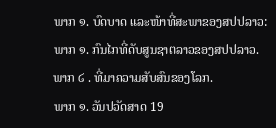ພາກ ໑. ບົດບາດ ແລະໜ້າທີ່ສະພາຂອງສປປລາວ:
ພາກ ໑. ກົນໄກທີ່ດັບສູນຊາຕລາວຂອງສປປລາວ.
ພາກ ໒ . ທີ່ມາຄວາມສັບສົນຂອງໂລກ.
ພາກ ໑. ວັນປວັດສາດ 19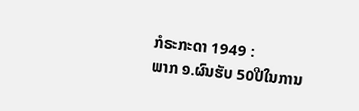ກໍຣະກະດາ 1949 :
ພາກ ໑.ຜົນຮັບ 50ປີໃນການ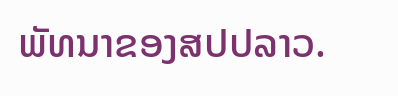ພັທນາຂອງສປປລາວ.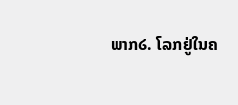ພາກ໒. ໂລກຢູ່ໃນຄ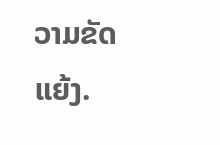ວາມຂັດແຍ້ງ.